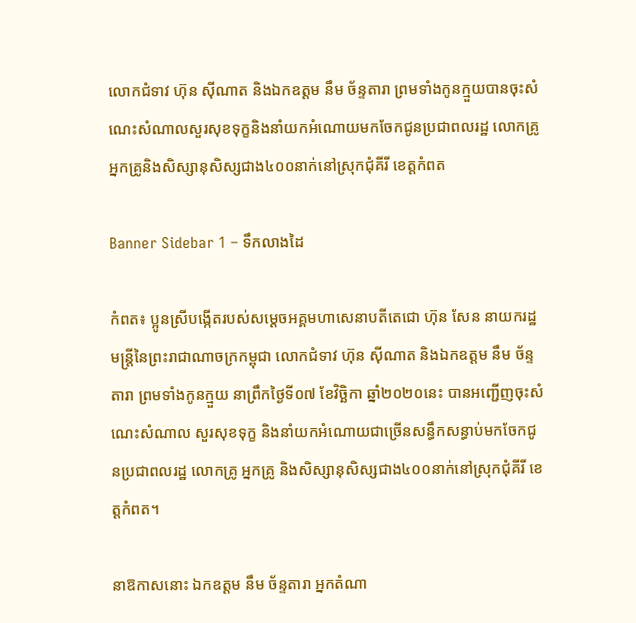លោកជំទាវ ហ៊ុន សុីណាត និងឯកឧត្ដម នឹម ច័ន្ទតារា ព្រមទាំងកូនក្មួយបានចុះសំណេះសំណាលសួរសុខទុក្ខនិងនាំយកអំណោយមកចែកជូនប្រជាពលរដ្ឋ លោកគ្រូ អ្នកគ្រូនិងសិស្សានុសិស្សជាង៤០០នាក់នៅស្រុកជុំគីរី ខេត្តកំពត

Banner Sidebar 1 – ទឹកលាងដៃ

កំពត៖ ប្អូនស្រីបង្កើតរបស់សម្ដេចអគ្គមហាសេនាបតីតេជោ ហ៊ុន សែន នាយករដ្ឋមន្ត្រីនៃព្រះរាជាណាចក្រកម្ពុជា លោកជំទាវ ហ៊ុន សុីណាត និងឯកឧត្ដម នឹម ច័ន្ទតារា ព្រមទាំងកូនក្មួយ នាព្រឹកថ្ងៃទី០៧ ខែវិច្ឆិកា ឆ្នាំ២០២០នេះ បានអញ្ជើញចុះសំណេះសំណាល សួរសុខទុក្ខ និងនាំយកអំណោយជាច្រើនសន្ធឹកសន្ធាប់មកចែកជូនប្រជាពលរដ្ឋ លោកគ្រូ អ្នកគ្រូ និងសិស្សានុសិស្សជាង៤០០នាក់នៅស្រុកជុំគីរី ខេត្តកំពត។

នាឱកាសនោះ ឯកឧត្ដម នឹម ច័ន្ទតារា អ្នកតំណា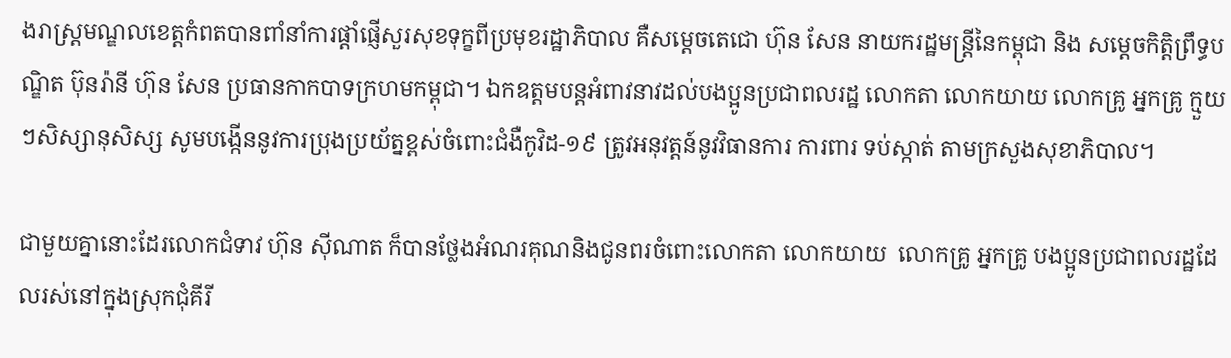ងរាស្ត្រមណ្ឌលខេត្តកំពតបានពាំនាំការផ្តាំផ្ញើសួរសុខទុក្ខពីប្រមុខរដ្ឋាភិបាល គឺសម្ដេចតេជោ ហ៊ុន សែន នាយករដ្ឋមន្ត្រីនៃកម្ពុជា និង សម្ដេចកិត្តិព្រឹទ្ធបណ្ឌិត ប៊ុនរ៉ានី ហ៊ុន សែន ប្រធានកាកបាទក្រហមកម្ពុជា។ ឯកឧត្តមបន្តអំពាវនាវដល់បងប្អូនប្រជាពលរដ្ឋ លោកតា លោកយាយ លោកគ្រូ អ្នកគ្រូ ក្មួយៗសិស្សានុសិស្ស សូមបង្កើននូវការប្រុងប្រយ័ត្នខ្ពស់ចំពោះជំងឺកូវិដ-១៩ ត្រូវអនុវត្តន៍នូវវិធានការ ការពារ ទប់ស្កាត់ តាមក្រសួងសុខាភិបាល។

ជាមួយគ្នានោះដែរលោកជំទាវ ហ៊ុន សុីណាត ក៏បានថ្លែងអំណរគុណនិងជូនពរចំពោះលោកតា លោកយាយ  លោកគ្រូ អ្នកគ្រូ បងប្អូនប្រជាពលរដ្ឋដែលរស់នៅក្នុងស្រុកជុំគីរី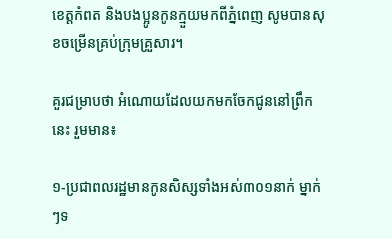ខេត្តកំពត និងបងប្អូនកូនក្មួយមកពីភ្នំពេញ សូមបានសុខចម្រើនគ្រប់ក្រុមគ្រួសារ។

គួរជម្រាបថា អំណោយដែលយកមកចែកជូននៅព្រឹកនេះ រួមមាន៖

១-ប្រជាពលរដ្ឋមានកូនសិស្សទាំងអស់៣០១នាក់ ម្នាក់ៗទ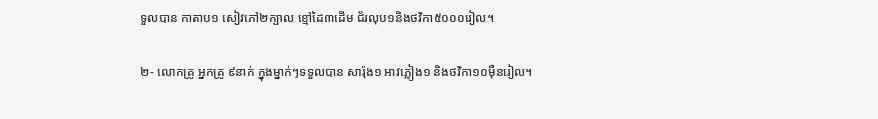ទួលបាន កាតាប១ សៀវភៅ២ក្បាល ខ្មៅដៃ៣ដើម ជ័រលុប១និងថវិកា៥០០០រៀល។

២- លោកគ្រូ អ្នកគ្រូ ៩នាក់ ក្នុងម្នាក់ៗទទួលបាន សារ៉ុង១ អាវភ្លៀង១ និងថវិកា១០ម៉ឺនរៀល។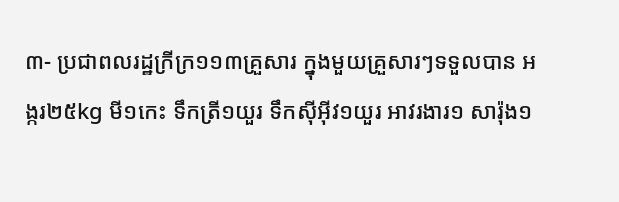៣- ប្រជាពលរដ្ឋក្រីក្រ១១៣គ្រួសារ ក្នុងមួយគ្រួសារៗទទួលបាន អង្ករ២៥kg មី១កេះ ទឹកត្រី១យួរ ទឹកស៊ីអ៊ីវ១យួរ អាវរងារ១ សារ៉ុង១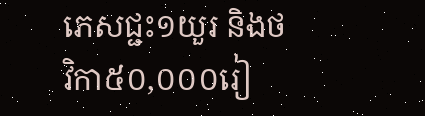ភេសជ្ជះ១យួរ និងថវិកា៥០,០០០រៀ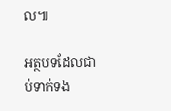ល៕

អត្ថបទដែលជាប់ទាក់ទង